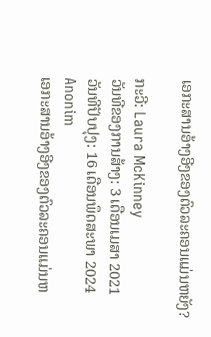ເອກະສານອ້າງອີງຂອງຕົວລະຄອນແມ່ນຫຍັງ?

ກະວີ: Laura McKinney
ວັນທີຂອງການສ້າງ: 3 ເດືອນເມສາ 2021
ວັນທີປັບປຸງ: 16 ເດືອນພຶດສະພາ 2024
Anonim
ເອກະສານອ້າງອີງຂອງຕົວລະຄອນແມ່ນຫ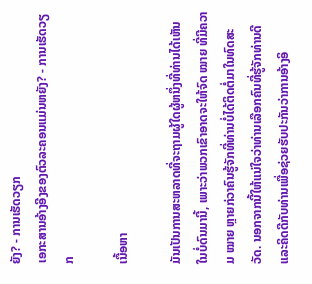ຍັງ? - ການເຮັດວຽກ
ເອກະສານອ້າງອີງຂອງຕົວລະຄອນແມ່ນຫຍັງ? - ການເຮັດວຽກ

ເນື້ອຫາ

ມັນເປັນການສະຫລາດທີ່ຈະຖາມຜູ້ໃດຜູ້ຫນຶ່ງທີ່ທ່ານໄດ້ເຫັນໃນບໍ່ດົນມານີ້, ເພາະວ່າພວກເຂົາອາດຈະໃຫ້ຈົດ ໝາຍ ທີ່ມີຄວາມ ໝາຍ ຫຼາຍກ່ວາຄົນຮູ້ຈັກທີ່ທ່ານບໍ່ໄດ້ຕິດຕໍ່ມາໃນທົດສະວັດ. ນອກຈາກນີ້ໃຫ້ແນ່ໃຈວ່າທ່ານເລືອກຄົນທີ່ຮູ້ຈັກທ່ານດີແລະຄິດດີກັບທ່ານເພື່ອຊ່ວຍຮັບປະກັນວ່າການອ້າງອິ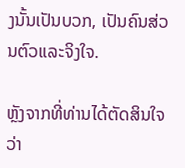ງນັ້ນເປັນບວກ, ເປັນຄົນສ່ວນຕົວແລະຈິງໃຈ.

ຫຼັງຈາກທີ່ທ່ານໄດ້ຕັດສິນໃຈວ່າ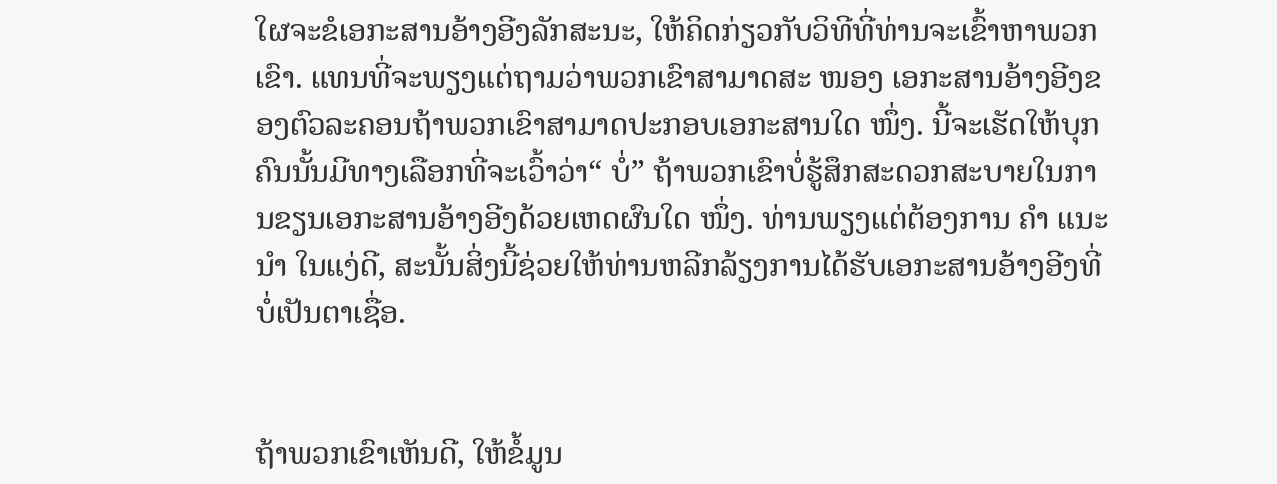ໃຜຈະຂໍເອກະສານອ້າງອີງລັກສະນະ, ໃຫ້ຄິດກ່ຽວກັບວິທີທີ່ທ່ານຈະເຂົ້າຫາພວກເຂົາ. ແທນທີ່ຈະພຽງແຕ່ຖາມວ່າພວກເຂົາສາມາດສະ ໜອງ ເອກະສານອ້າງອີງຂອງຕົວລະຄອນຖ້າພວກເຂົາສາມາດປະກອບເອກະສານໃດ ໜຶ່ງ. ນີ້ຈະເຮັດໃຫ້ບຸກຄົນນັ້ນມີທາງເລືອກທີ່ຈະເວົ້າວ່າ“ ບໍ່” ຖ້າພວກເຂົາບໍ່ຮູ້ສຶກສະດວກສະບາຍໃນການຂຽນເອກະສານອ້າງອີງດ້ວຍເຫດຜົນໃດ ໜຶ່ງ. ທ່ານພຽງແຕ່ຕ້ອງການ ຄຳ ແນະ ນຳ ໃນແງ່ດີ, ສະນັ້ນສິ່ງນີ້ຊ່ວຍໃຫ້ທ່ານຫລີກລ້ຽງການໄດ້ຮັບເອກະສານອ້າງອີງທີ່ບໍ່ເປັນຕາເຊື່ອ.


ຖ້າພວກເຂົາເຫັນດີ, ໃຫ້ຂໍ້ມູນ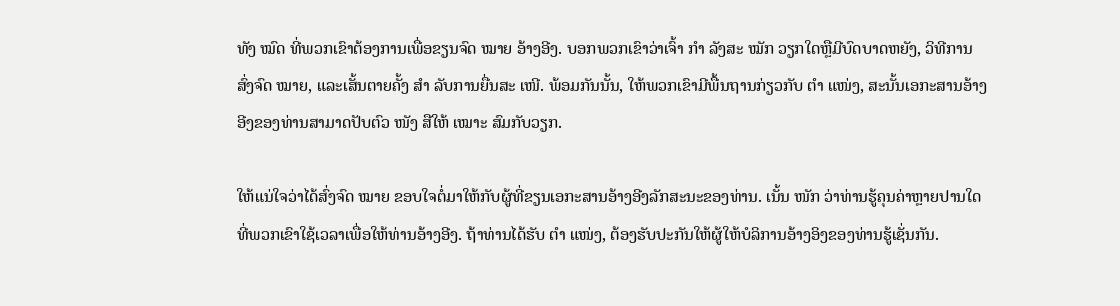ທັງ ໝົດ ທີ່ພວກເຂົາຕ້ອງການເພື່ອຂຽນຈົດ ໝາຍ ອ້າງອີງ. ບອກພວກເຂົາວ່າເຈົ້າ ກຳ ລັງສະ ໝັກ ວຽກໃດຫຼືມີບົດບາດຫຍັງ, ວິທີການສົ່ງຈົດ ໝາຍ, ແລະເສັ້ນຕາຍຄັ້ງ ສຳ ລັບການຍື່ນສະ ເໜີ. ພ້ອມກັນນັ້ນ, ໃຫ້ພວກເຂົາມີພື້ນຖານກ່ຽວກັບ ຕຳ ແໜ່ງ, ສະນັ້ນເອກະສານອ້າງອີງຂອງທ່ານສາມາດປັບຕົວ ໜັງ ສືໃຫ້ ເໝາະ ສົມກັບວຽກ.

ໃຫ້ແນ່ໃຈວ່າໄດ້ສົ່ງຈົດ ໝາຍ ຂອບໃຈຕໍ່ມາໃຫ້ກັບຜູ້ທີ່ຂຽນເອກະສານອ້າງອີງລັກສະນະຂອງທ່ານ. ເນັ້ນ ໜັກ ວ່າທ່ານຮູ້ຄຸນຄ່າຫຼາຍປານໃດທີ່ພວກເຂົາໃຊ້ເວລາເພື່ອໃຫ້ທ່ານອ້າງອີງ. ຖ້າທ່ານໄດ້ຮັບ ຕຳ ແໜ່ງ, ຕ້ອງຮັບປະກັນໃຫ້ຜູ້ໃຫ້ບໍລິການອ້າງອິງຂອງທ່ານຮູ້ເຊັ່ນກັນ.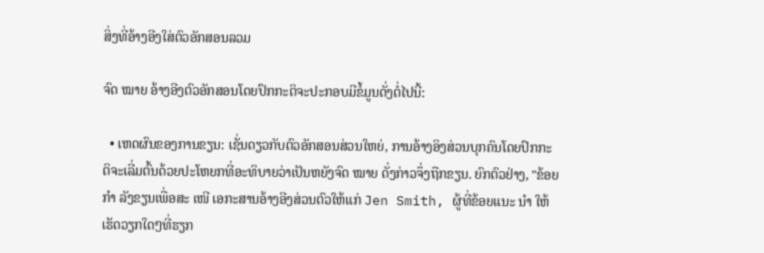ສິ່ງທີ່ອ້າງອີງໃສ່ຕົວອັກສອນລວມ

ຈົດ ໝາຍ ອ້າງອີງຕົວອັກສອນໂດຍປົກກະຕິຈະປະກອບມີຂໍ້ມູນດັ່ງຕໍ່ໄປນີ້:

  • ເຫດຜົນຂອງການຂຽນ: ເຊັ່ນດຽວກັບຕົວອັກສອນສ່ວນໃຫຍ່, ການອ້າງອິງສ່ວນບຸກຄົນໂດຍປົກກະຕິຈະເລີ່ມຕົ້ນດ້ວຍປະໂຫຍກທີ່ອະທິບາຍວ່າເປັນຫຍັງຈົດ ໝາຍ ດັ່ງກ່າວຈຶ່ງຖືກຂຽນ. ຍົກຕົວຢ່າງ, "ຂ້ອຍ ກຳ ລັງຂຽນເພື່ອສະ ເໜີ ເອກະສານອ້າງອີງສ່ວນຕົວໃຫ້ແກ່ Jen Smith, ຜູ້ທີ່ຂ້ອຍແນະ ນຳ ໃຫ້ເຮັດວຽກໃດໆທີ່ຮຽກ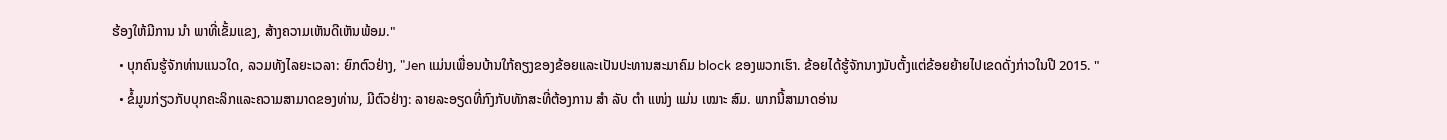ຮ້ອງໃຫ້ມີການ ນຳ ພາທີ່ເຂັ້ມແຂງ, ສ້າງຄວາມເຫັນດີເຫັນພ້ອມ."
  • ບຸກຄົນຮູ້ຈັກທ່ານແນວໃດ, ລວມທັງໄລຍະເວລາ: ຍົກຕົວຢ່າງ, "Jen ແມ່ນເພື່ອນບ້ານໃກ້ຄຽງຂອງຂ້ອຍແລະເປັນປະທານສະມາຄົມ block ຂອງພວກເຮົາ. ຂ້ອຍໄດ້ຮູ້ຈັກນາງນັບຕັ້ງແຕ່ຂ້ອຍຍ້າຍໄປເຂດດັ່ງກ່າວໃນປີ 2015. "
  • ຂໍ້ມູນກ່ຽວກັບບຸກຄະລິກແລະຄວາມສາມາດຂອງທ່ານ, ມີຕົວຢ່າງ: ລາຍລະອຽດທີ່ກົງກັບທັກສະທີ່ຕ້ອງການ ສຳ ລັບ ຕຳ ແໜ່ງ ແມ່ນ ເໝາະ ສົມ. ພາກນີ້ສາມາດອ່ານ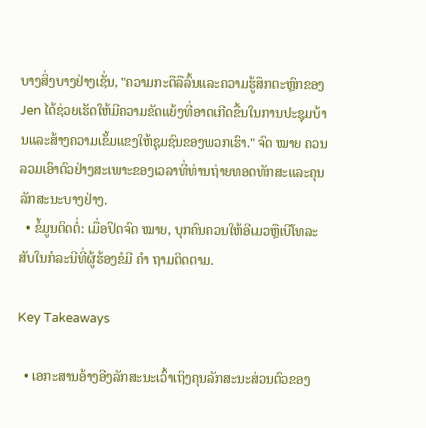ບາງສິ່ງບາງຢ່າງເຊັ່ນ, "ຄວາມກະຕືລືລົ້ນແລະຄວາມຮູ້ສຶກຕະຫຼົກຂອງ Jen ໄດ້ຊ່ວຍເຮັດໃຫ້ມີຄວາມຂັດແຍ້ງທີ່ອາດເກີດຂື້ນໃນການປະຊຸມບ້ານແລະສ້າງຄວາມເຂັ້ມແຂງໃຫ້ຊຸມຊົນຂອງພວກເຮົາ." ຈົດ ໝາຍ ຄວນລວມເອົາຕົວຢ່າງສະເພາະຂອງເວລາທີ່ທ່ານຖ່າຍທອດທັກສະແລະຄຸນລັກສະນະບາງຢ່າງ.
  • ຂໍ້ມູນຕິດຕໍ່: ເມື່ອປິດຈົດ ໝາຍ, ບຸກຄົນຄວນໃຫ້ອີເມວຫຼືເບີໂທລະສັບໃນກໍລະນີທີ່ຜູ້ຮ້ອງຂໍມີ ຄຳ ຖາມຕິດຕາມ.

Key Takeaways

  • ເອກະສານອ້າງອີງລັກສະນະເວົ້າເຖິງຄຸນລັກສະນະສ່ວນຕົວຂອງ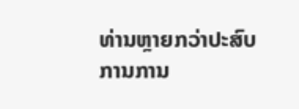ທ່ານຫຼາຍກວ່າປະສົບການການ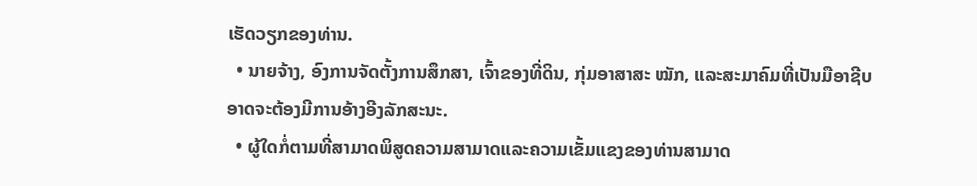ເຮັດວຽກຂອງທ່ານ.
  • ນາຍຈ້າງ, ອົງການຈັດຕັ້ງການສຶກສາ, ເຈົ້າຂອງທີ່ດິນ, ກຸ່ມອາສາສະ ໝັກ, ແລະສະມາຄົມທີ່ເປັນມືອາຊີບອາດຈະຕ້ອງມີການອ້າງອີງລັກສະນະ.
  • ຜູ້ໃດກໍ່ຕາມທີ່ສາມາດພິສູດຄວາມສາມາດແລະຄວາມເຂັ້ມແຂງຂອງທ່ານສາມາດ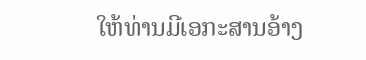ໃຫ້ທ່ານມີເອກະສານອ້າງ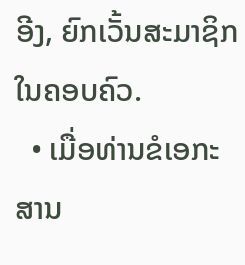ອີງ, ຍົກເວັ້ນສະມາຊິກໃນຄອບຄົວ.
  • ເມື່ອທ່ານຂໍເອກະສານ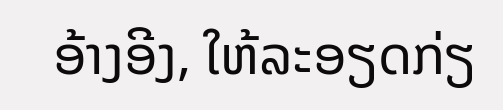ອ້າງອີງ, ໃຫ້ລະອຽດກ່ຽ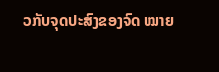ວກັບຈຸດປະສົງຂອງຈົດ ໝາຍ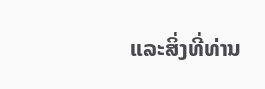ແລະສິ່ງທີ່ທ່ານ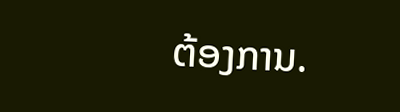ຕ້ອງການ.